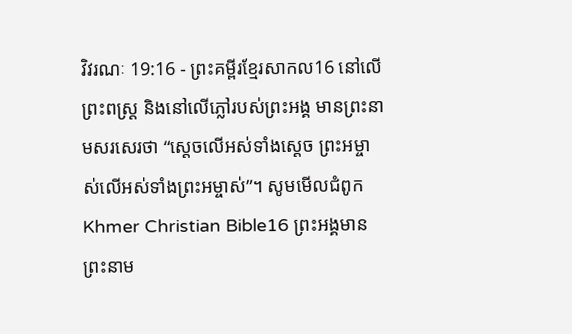វិវរណៈ 19:16 - ព្រះគម្ពីរខ្មែរសាកល16 នៅលើព្រះពស្ត្រ និងនៅលើភ្លៅរបស់ព្រះអង្គ មានព្រះនាមសរសេរថា “ស្ដេចលើអស់ទាំងស្ដេច ព្រះអម្ចាស់លើអស់ទាំងព្រះអម្ចាស់”។ សូមមើលជំពូកKhmer Christian Bible16 ព្រះអង្គមានព្រះនាម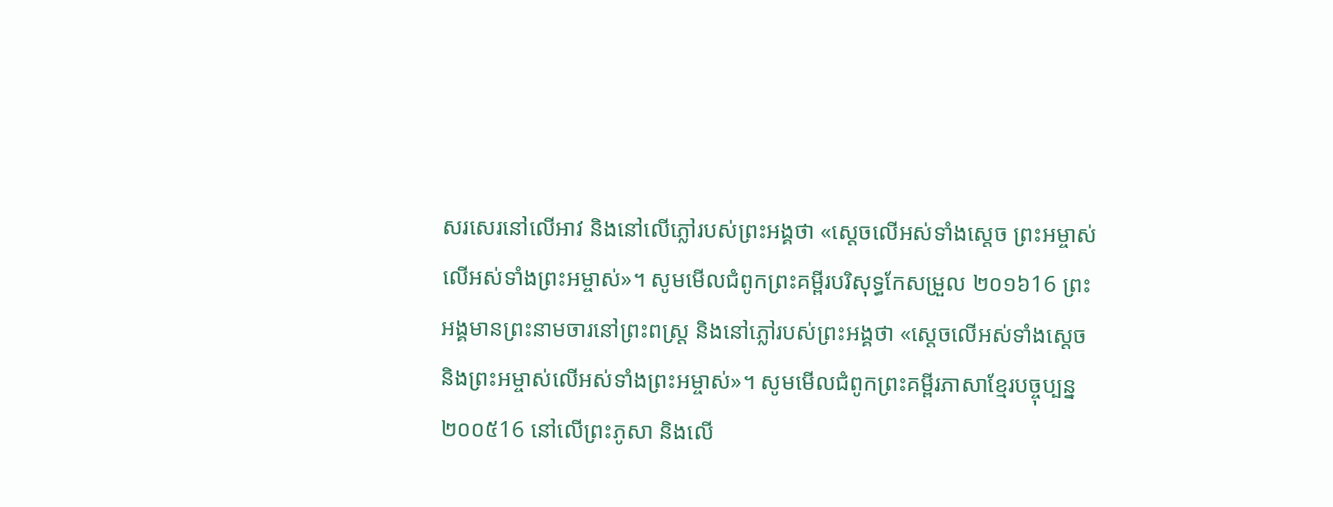សរសេរនៅលើអាវ និងនៅលើភ្លៅរបស់ព្រះអង្គថា «ស្ដេចលើអស់ទាំងស្ដេច ព្រះអម្ចាស់លើអស់ទាំងព្រះអម្ចាស់»។ សូមមើលជំពូកព្រះគម្ពីរបរិសុទ្ធកែសម្រួល ២០១៦16 ព្រះអង្គមានព្រះនាមចារនៅព្រះពស្ត្រ និងនៅភ្លៅរបស់ព្រះអង្គថា «ស្តេចលើអស់ទាំងស្តេច និងព្រះអម្ចាស់លើអស់ទាំងព្រះអម្ចាស់»។ សូមមើលជំពូកព្រះគម្ពីរភាសាខ្មែរបច្ចុប្បន្ន ២០០៥16 នៅលើព្រះភូសា និងលើ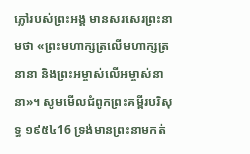ភ្លៅរបស់ព្រះអង្គ មានសរសេរព្រះនាមថា «ព្រះមហាក្សត្រលើមហាក្សត្រនានា និងព្រះអម្ចាស់លើអម្ចាស់នានា»។ សូមមើលជំពូកព្រះគម្ពីរបរិសុទ្ធ ១៩៥៤16 ទ្រង់មានព្រះនាមកត់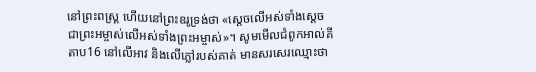នៅព្រះពស្ត្រ ហើយនៅព្រះឧរូទ្រង់ថា «ស្តេចលើអស់ទាំងស្តេច ជាព្រះអម្ចាស់លើអស់ទាំងព្រះអម្ចាស់»។ សូមមើលជំពូកអាល់គីតាប16 នៅលើអាវ និងលើភ្លៅរបស់គាត់ មានសរសេរឈ្មោះថា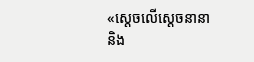«ស្តេចលើស្តេចនានា និង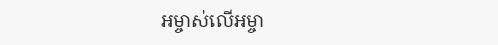អម្ចាស់លើអម្ចា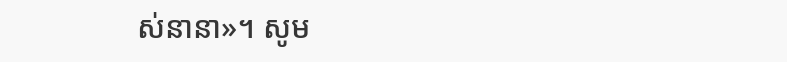ស់នានា»។ សូម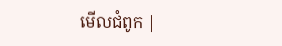មើលជំពូក |